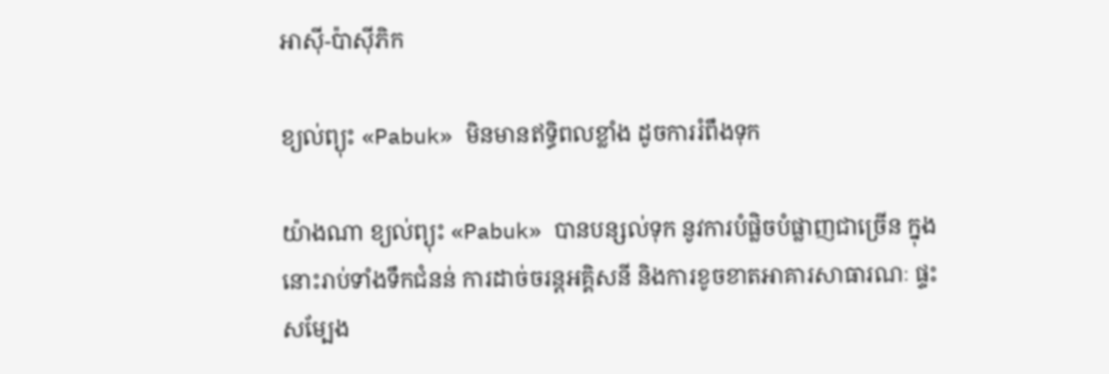អាស៊ី-ប៉ាស៊ីភិក

ខ្យល់ព្យុះ «Pabuk» មិនមានឥទ្ធិពលខ្លាំង ដូចការរំពឹងទុក

យ៉ាងណា ខ្យល់ព្យុះ «Pabuk» បានបន្សល់ទុក នូវការបំផ្លិចបំផ្លាញជាច្រើន ក្នុងនោះរាប់ទាំងទឹកជំនន់ ការដាច់ចរន្តអគ្គិសនី និងការខូចខាតអាគារសាធារណៈ ផ្ទះសម្បែង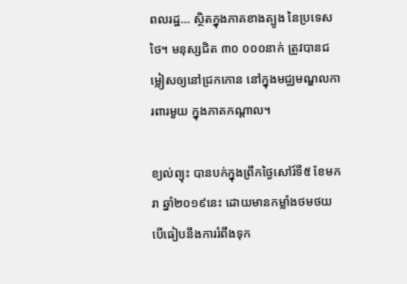ពលរដ្ឋ… ស្ថិតក្នុងភាគខាងត្បូង នៃប្រទេសថៃ។ មនុស្សជិត ៣០ ០០០នាក់ ត្រូវបានជម្លៀសឲ្យនៅជ្រកកោន នៅក្នុងមជ្ឈមណ្ឌលការពារមួយ ក្នុងភាគកណ្ដាល។

ខ្យល់ព្យុះ បានបក់ក្នុងព្រឹកថ្ងៃសៅរ៍ទី៥ ខែមករា ឆ្នាំ២០១៩នេះ ដោយមានកម្លាំងថមថយ  បើធៀបនឹងការរំពឹងទុក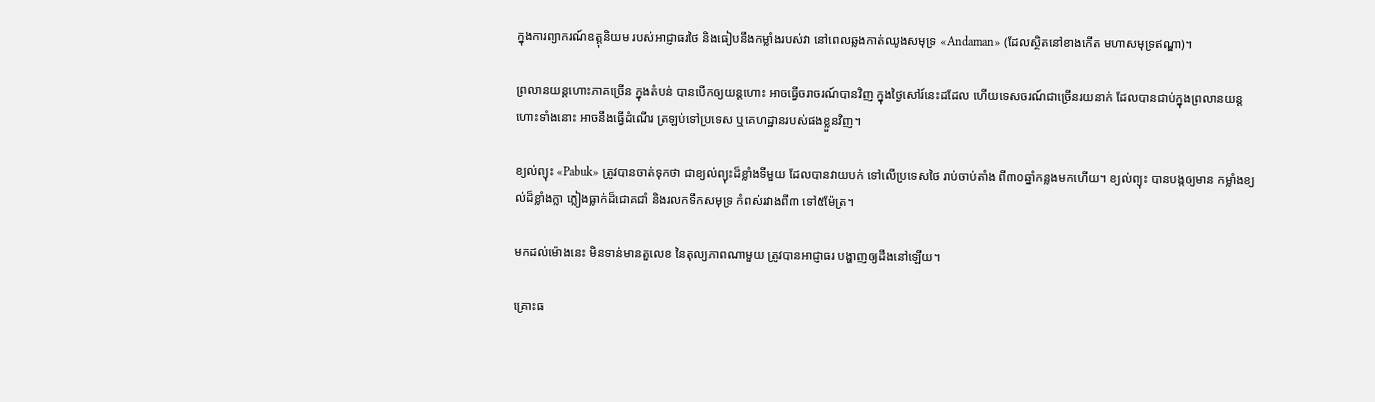ក្នុងការព្យាករណ៍ឧត្តុនិយម របស់អាជ្ញាធរថៃ និងធៀបនឹងកម្លាំងរបស់វា នៅពេលឆ្លងកាត់ឈូងសមុទ្រ «Andaman» (ដែលស្ថិតនៅខាងកើត មហាសមុទ្រឥណ្ឌា)។

ព្រលានយន្ដហោះភាគច្រើន ក្នុងតំបន់ បានបើកឲ្យយន្ដហោះ អាចធ្វើចរាចរណ៍បានវិញ ក្នុងថ្ងៃសៅរ៍នេះដដែល ហើយទេសចរណ៍ជាច្រើនរយនាក់ ដែលបានជាប់ក្នុងព្រលានយន្ដហោះទាំងនោះ អាចនឹងធ្វើដំណើរ ត្រឡប់ទៅប្រទេស ឬគេហដ្ឋានរបស់ផងខ្លួនវិញ។

ខ្យល់ព្យុះ «Pabuk» ត្រូវបានចាត់ទុកថា ជាខ្យល់ព្យុះដ៏ខ្លាំងទីមួយ ដែលបានវាយបក់ ទៅលើប្រទេសថៃ រាប់ចាប់តាំង ពី៣០ឆ្នាំកន្លងមកហើយ។ ខ្យល់ព្យុះ បានបង្កឲ្យមាន កម្លាំងខ្យល់ដ៏ខ្លាំងក្លា ភ្លៀងធ្លាក់ដ៏ជោគជាំ និងរលកទឹកសមុទ្រ កំពស់រវាងពី៣ ទៅ៥ម៉ែត្រ។

មកដល់ម៉ោងនេះ មិនទាន់មានតួលេខ នៃតុល្យភាពណាមួយ ត្រូវបានអាជ្ញាធរ បង្ហាញឲ្យដឹងនៅឡើយ។

គ្រោះធ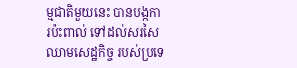ម្មជាតិមួយនេះ បានបង្កការប៉ះពាល់ ទៅដល់សរសៃឈាមសេដ្ឋកិច្ច របស់ប្រទេ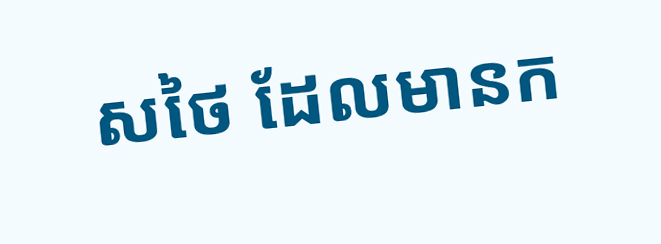សថៃ ដែលមានក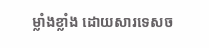ម្លាំងខ្លាំង ដោយសារទេសច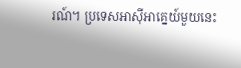រណ៍។ ប្រទេសអាស៊ីអាគ្នេយ៍មួយនេះ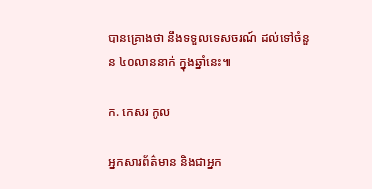បានគ្រោងថា នឹងទទួលទេសចរណ៍ ដល់ទៅចំនួន ៤០លាននាក់ ក្នុងឆ្នាំនេះ៕

ក. កេសរ កូល

អ្នកសារព័ត៌មាន និងជាអ្នក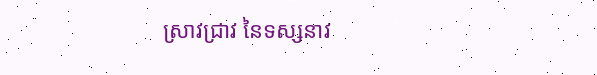ស្រាវជ្រាវ នៃទស្សនាវ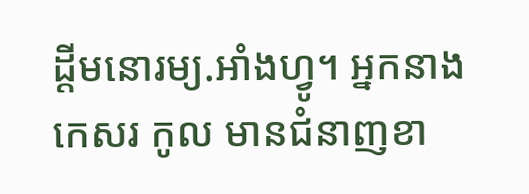ដ្ដីមនោរម្យ.អាំងហ្វូ។ អ្នកនាង កេសរ កូល មានជំនាញខា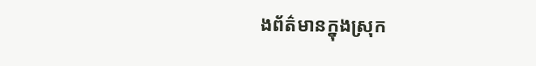ងព័ត៌មានក្នុងស្រុក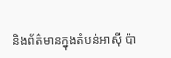និងព័ត៌មានក្នុងតំបន់អាស៊ី ប៉ា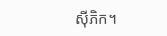ស៊ីភិក។